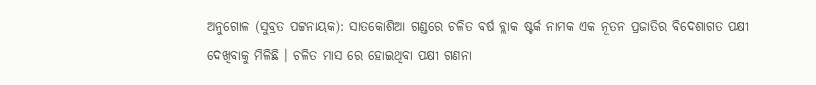ଅନୁଗୋଳ (ସୁବ୍ରତ ପଟ୍ଟନାୟକ): ସାତକୋଶିଆ ଗଣ୍ଡରେ ଚଳିତ ବର୍ଷ ବ୍ଲାକ ଷ୍ଟର୍କ ନାମକ ଏକ ନୂତନ ପ୍ରଜାତିର ବିଦେଶାଗତ ପକ୍ଷୀ ଦେଖିବାକୁ ମିଳିଛି । ଚଳିତ ମାସ ରେ ହୋଇଥିବା ପକ୍ଷୀ ଗଣନା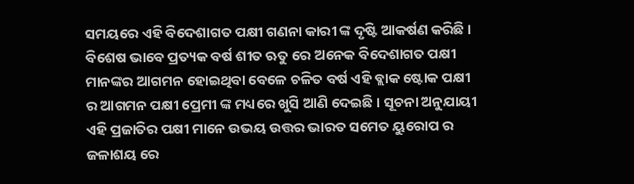ସମୟରେ ଏହି ବିଦେଶାଗତ ପକ୍ଷୀ ଗଣନା କାରୀ ଙ୍କ ଦୃଷ୍ଟି ଆକର୍ଷଣ କରିଛି । ବିଶେଷ ଭାବେ ପ୍ରତ୍ୟକ ବର୍ଷ ଶୀତ ଋତୁ ରେ ଅନେକ ବିଦେଶାଗତ ପକ୍ଷୀ ମାନଙ୍କର ଆଗମନ ହୋଇଥିବା ବେଳେ ଚଳିତ ବର୍ଷ ଏହି ବ୍ଲାକ ଷ୍ଟୋକ ପକ୍ଷୀ ର ଆଗମନ ପକ୍ଷୀ ପ୍ରେମୀ ଙ୍କ ମଧ୍ୟରେ ଖୁସି ଆଣି ଦେଇଛି । ସୂଚନା ଅନୁଯାୟୀ ଏହି ପ୍ରଜାତିର ପକ୍ଷୀ ମାନେ ଉଭୟ ଉତ୍ତର ଭାରତ ସମେତ ୟୁରୋପ ର ଜଳାଶୟ ରେ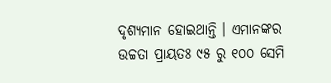ଦୃଶ୍ୟମାନ ହୋଇଥାନ୍ତି । ଏମାନଙ୍କର ଉଚ୍ଚତା ପ୍ରାୟତଃ ୯୫ ରୁ ୧୦୦ ସେମି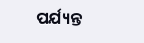ପର୍ଯ୍ୟନ୍ତ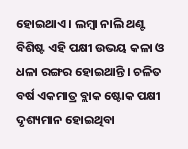ହୋଇଥାଏ । ଲମ୍ବା ନାଲି ଥଣ୍ଟ ବିଶିଷ୍ଟ ଏହି ପକ୍ଷୀ ଉଭୟ କଳା ଓ ଧଳା ରଙ୍ଗର ହୋଇଥାନ୍ତି । ଚଳିତ ବର୍ଷ ଏକମାତ୍ର ବ୍ଲାକ ଷ୍ଟୋକ ପକ୍ଷୀ ଦୃଶ୍ୟମାନ ହୋଇଥିବା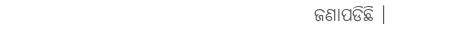ଜଣାପଡିଛି ।